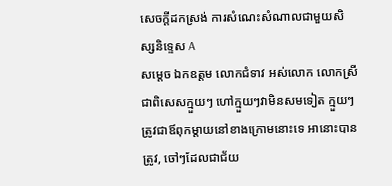សេចក្តីដកស្រង់ ការសំណេះសំណាលជាមួយសិស្សនិទ្ទេស A
សម្តេច ឯកឧត្តម លោកជំទាវ អស់លោក លោកស្រី ជាពិសេសក្មួយៗ ហៅក្មួយៗវាមិនសមទៀត ក្មួយៗ ត្រូវជាឪពុកម្តាយនៅខាងក្រោមនោះទេ អានោះបានត្រូវ, ចៅៗដែលជាជ័យ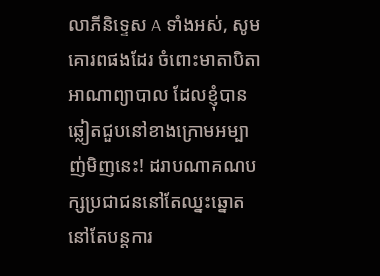លាភីនិទ្ទេស A ទាំងអស់, សូមគោរពផងដែរ ចំពោះមាតាបិតា អាណាព្យាបាល ដែលខ្ញុំបានឆ្លៀតជួបនៅខាងក្រោមអម្បាញ់មិញនេះ! ដរាបណាគណបក្សប្រជាជននៅតែឈ្នះឆ្នោត នៅតែបន្តការ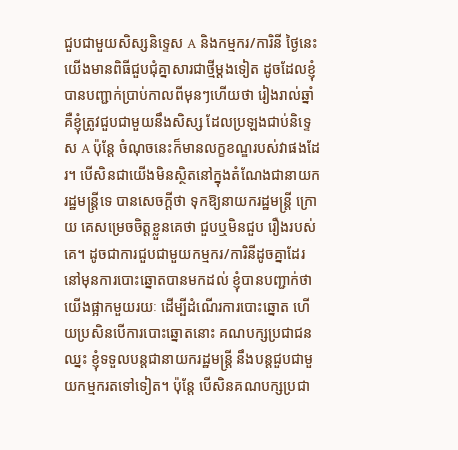ជួបជាមួយសិស្សនិទ្ទេស A និងកម្មករ/ការិនី ថ្ងៃនេះ យើងមានពិធីជួបជុំគ្នាសារជាថ្មីម្តងទៀត ដូចដែលខ្ញុំបានបញ្ជាក់ប្រាប់កាលពីមុនៗហើយថា រៀងរាល់ឆ្នាំ គឺខ្ញុំត្រូវជួបជាមួយនឹងសិស្ស ដែលប្រឡងជាប់និទ្ទេស A ប៉ុន្តែ ចំណុចនេះក៏មានលក្ខខណ្ឌរបស់វាផងដែរ។ បើសិនជាយើងមិនស្ថិតនៅក្នុងតំណែងជានាយករដ្ឋមន្រ្តីទេ បានសេចក្តីថា ទុកឱ្យនាយករដ្ឋមន្រ្តី ក្រោយ គេសម្រេចចិត្តខ្លួនគេថា ជួបឬមិនជួប រឿងរបស់គេ។ ដូចជាការជួបជាមួយកម្មករ/ការិនីដូចគ្នាដែរ នៅមុនការបោះឆ្នោតបានមកដល់ ខ្ញុំបានបញ្ជាក់ថា យើងផ្អាកមួយរយៈ ដើម្បីដំណើរការបោះឆ្នោត ហើយប្រសិនបើការបោះឆ្នោតនោះ គណបក្សប្រជាជនឈ្នះ ខ្ញុំទទួលបន្តជានាយករដ្ឋមន្រ្តី នឹងបន្តជួបជាមួយកម្មករតទៅទៀត។ ប៉ុន្តែ បើសិនគណបក្សប្រជា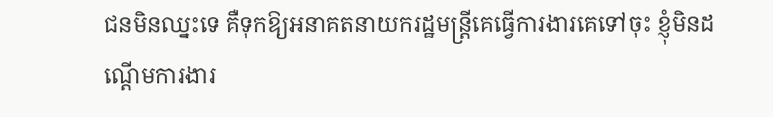ជនមិនឈ្នះទេ គឺទុកឱ្យអនាគតនាយករដ្ឋមន្រ្តីគេធ្វើការងារគេទៅចុះ ខ្ញុំមិនដណ្ដើមការងារ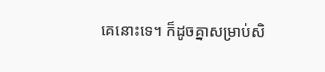គេនោះទេ។ ក៏ដូចគ្នាសម្រាប់សិ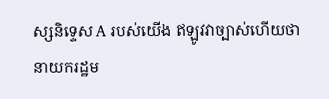ស្សនិទ្ទេស A របស់យើង ឥឡូវវាច្បាស់ហើយថា នាយករដ្ឋម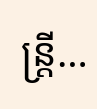ន្រ្តី…